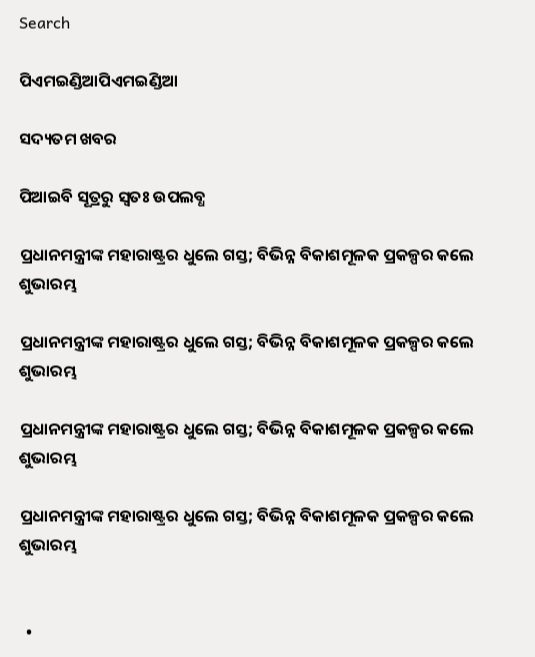Search

ପିଏମଇଣ୍ଡିଆପିଏମଇଣ୍ଡିଆ

ସଦ୍ୟତମ ଖବର

ପିଆଇବି ସୂତ୍ରରୁ ସ୍ବତଃ ଉପଲବ୍ଧ

ପ୍ରଧାନମନ୍ତ୍ରୀଙ୍କ ମହାରାଷ୍ଟ୍ରର ଧୁଲେ ଗସ୍ତ; ବିଭିନ୍ନ ବିକାଶମୂଳକ ପ୍ରକଳ୍ପର କଲେ ଶୁଭାରମ୍ଭ

ପ୍ରଧାନମନ୍ତ୍ରୀଙ୍କ ମହାରାଷ୍ଟ୍ରର ଧୁଲେ ଗସ୍ତ; ବିଭିନ୍ନ ବିକାଶମୂଳକ ପ୍ରକଳ୍ପର କଲେ ଶୁଭାରମ୍ଭ

ପ୍ରଧାନମନ୍ତ୍ରୀଙ୍କ ମହାରାଷ୍ଟ୍ରର ଧୁଲେ ଗସ୍ତ; ବିଭିନ୍ନ ବିକାଶମୂଳକ ପ୍ରକଳ୍ପର କଲେ ଶୁଭାରମ୍ଭ

ପ୍ରଧାନମନ୍ତ୍ରୀଙ୍କ ମହାରାଷ୍ଟ୍ରର ଧୁଲେ ଗସ୍ତ; ବିଭିନ୍ନ ବିକାଶମୂଳକ ପ୍ରକଳ୍ପର କଲେ ଶୁଭାରମ୍ଭ


  •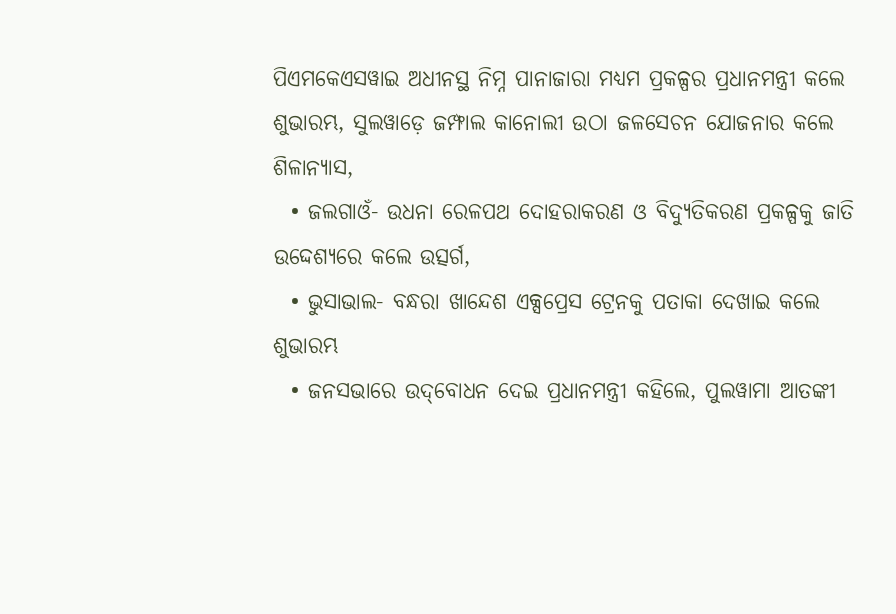ପିଏମକେଏସୱାଇ ଅଧୀନସ୍ଥ ନିମ୍ନ ପାନାଜାରା ମଧ୍ୟମ ପ୍ରକଳ୍ପର ପ୍ରଧାନମନ୍ତ୍ରୀ କଲେ ଶୁଭାରମ୍ଭ, ସୁଲୱାଡ଼େ ଜମ୍ଫାଲ କାନୋଲୀ ଉଠା ଜଳସେଚନ ଯୋଜନାର କଲେ ଶିଳାନ୍ୟାସ,
  • ଜଲଗାଓଁ- ଉଧନା ରେଳପଥ ଦୋହରାକରଣ ଓ ବିଦ୍ୟୁତିକରଣ ପ୍ରକଳ୍ପକୁ ଜାତି ଉଦ୍ଦେଶ୍ୟରେ କଲେ ଉତ୍ସର୍ଗ,
  • ଭୁସାଭାଲ- ବନ୍ଧରା ଖାନ୍ଦେଶ ଏକ୍ସପ୍ରେସ ଟ୍ରେନକୁ ପତାକା ଦେଖାଇ କଲେ ଶୁଭାରମ୍ଭ
  • ଜନସଭାରେ ଉଦ୍‌ବୋଧନ ଦେଇ ପ୍ରଧାନମନ୍ତ୍ରୀ କହିଲେ, ପୁଲୱାମା ଆତଙ୍କୀ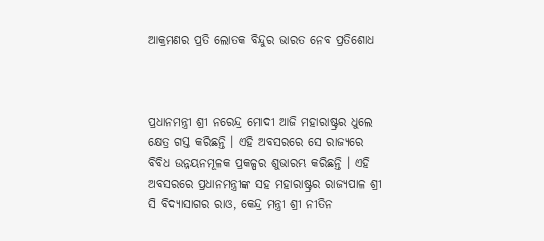ଆକ୍ରମଣର ପ୍ରତି ଲୋତକ ବିନ୍ଦୁର ଭାରତ ନେବ ପ୍ରତିଶୋଧ



ପ୍ରଧାନମନ୍ତ୍ରୀ ଶ୍ରୀ ନରେନ୍ଦ୍ର ମୋଦୀ ଆଜି ମହାରାଷ୍ଟ୍ରର ଧୁଲେ କ୍ଷେତ୍ର ଗସ୍ତ କରିଛନ୍ତି । ଏହି ଅବସରରେ ସେ ରାଜ୍ୟରେ ବିବିଧ ଉନ୍ନୟନମୂଳକ ପ୍ରକଳ୍ପର ଶୁଭାରମ୍ଭ କରିଛନ୍ତି । ଏହି ଅବସରରେ ପ୍ରଧାନମନ୍ତ୍ରୀଙ୍କ ସହ ମହାରାଷ୍ଟ୍ରର ରାଜ୍ୟପାଳ ଶ୍ରୀ ସି ବିଦ୍ୟାସାଗର ରାଓ, କେନ୍ଦ୍ର ମନ୍ତ୍ରୀ ଶ୍ରୀ ନୀତିନ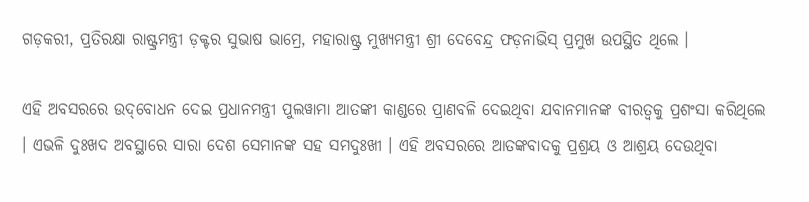ଗଡ଼କରୀ, ପ୍ରତିରକ୍ଷା ରାଷ୍ଟ୍ରମନ୍ତ୍ରୀ ଡ଼କ୍ଟର ସୁଭାଷ ଭାମ୍ରେ, ମହାରାଷ୍ଟ୍ର ମୁଖ୍ୟମନ୍ତ୍ରୀ ଶ୍ରୀ ଦେବେନ୍ଦ୍ର ଫଡ଼ନାଭିସ୍‌ ପ୍ରମୁଖ ଉପସ୍ଥିତ ଥିଲେ ।

ଏହି ଅବସରରେ ଉଦ୍‌ବୋଧନ ଦେଇ ପ୍ରଧାନମନ୍ତ୍ରୀ ପୁଲୱାମା ଆତଙ୍କୀ କାଣ୍ଡରେ ପ୍ରାଣବଳି ଦେଇଥିବା ଯବାନମାନଙ୍କ ବୀରତ୍ୱକୁ ପ୍ରଶଂସା କରିଥିଲେ । ଏଭଳି ଦୁଃଖଦ ଅବସ୍ଥାରେ ସାରା ଦେଶ ସେମାନଙ୍କ ସହ ସମଦୁଃଖୀ । ଏହି ଅବସରରେ ଆତଙ୍କବାଦକୁ ପ୍ରଶ୍ରୟ ଓ ଆଶ୍ରୟ ଦେଉଥିବା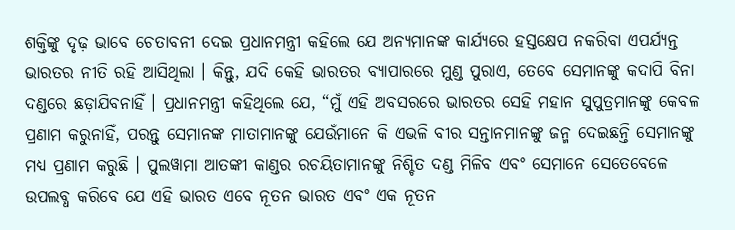ଶକ୍ତିଙ୍କୁ ଦୃଢ଼ ଭାବେ ଚେତାବନୀ ଦେଇ ପ୍ରଧାନମନ୍ତ୍ରୀ କହିଲେ ଯେ ଅନ୍ୟମାନଙ୍କ କାର୍ଯ୍ୟରେ ହସ୍ତକ୍ଷେପ ନକରିବା ଏପର୍ଯ୍ୟନ୍ତ ଭାରତର ନୀତି ରହି ଆସିଥିଲା । କିନ୍ତୁ, ଯଦି କେହି ଭାରତର ବ୍ୟାପାରରେ ମୁଣ୍ଡ ପୁରାଏ, ତେବେ ସେମାନଙ୍କୁ କଦାପି ବିନା ଦଣ୍ଡରେ ଛଡ଼ାଯିବନାହିଁ । ପ୍ରଧାନମନ୍ତ୍ରୀ କହିଥିଲେ ଯେ, “ମୁଁ ଏହି ଅବସରରେ ଭାରତର ସେହି ମହାନ ସୁପୁତ୍ରମାନଙ୍କୁ କେବଳ ପ୍ରଣାମ କରୁନାହିଁ, ପରନ୍ତୁ ସେମାନଙ୍କ ମାତାମାନଙ୍କୁ ଯେଉଁମାନେ କି ଏଭଳି ବୀର ସନ୍ତାନମାନଙ୍କୁ ଜନ୍ମ ଦେଇଛନ୍ତି ସେମାନଙ୍କୁ ମଧ୍ୟ ପ୍ରଣାମ କରୁଛି । ପୁଲୱାମା ଆତଙ୍କୀ କାଣ୍ଡର ରଚୟିତାମାନଙ୍କୁ ନିଶ୍ଚିତ ଦଣ୍ଡ ମିଳିବ ଏବଂ ସେମାନେ ସେତେବେଳେ ଉପଲବ୍ଧ କରିବେ ଯେ ଏହି ଭାରତ ଏବେ ନୂତନ ଭାରତ ଏବଂ ଏକ ନୂତନ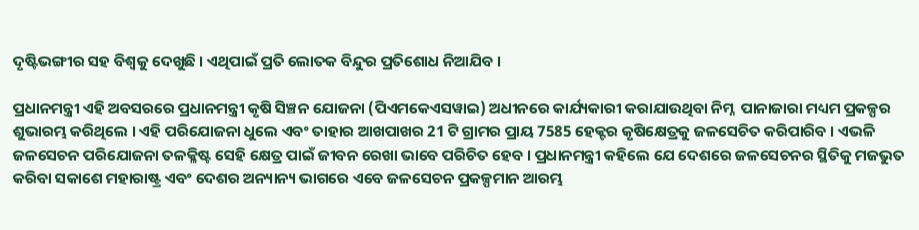ଦୃଷ୍ଟିଭଙ୍ଗୀର ସହ ବିଶ୍ୱକୁ ଦେଖୁଛି । ଏଥିପାଇଁ ପ୍ରତି ଲୋତକ ବିନ୍ଦୁର ପ୍ରତିଶୋଧ ନିଆଯିବ ।

ପ୍ରଧାନମନ୍ତ୍ରୀ ଏହି ଅବସରରେ ପ୍ରଧାନମନ୍ତ୍ରୀ କୃଷି ସିଞ୍ଚନ ଯୋଜନା (ପିଏମକେଏସୱାଇ) ଅଧୀନରେ କାର୍ଯ୍ୟକାରୀ କରାଯାଉଥିବା ନିମ୍ନ  ପାନାଜାରା ମଧ୍ୟମ ପ୍ରକଳ୍ପର ଶୁଭାରମ୍ଭ କରିଥିଲେ । ଏହି ପରିଯୋଜନା ଧୁଲେ ଏବଂ ତାହାର ଆଖପାଖର 21 ଟି ଗ୍ରାମର ପ୍ରାୟ 7585 ହେକ୍ଟର କୃଷିକ୍ଷେତ୍ରକୁ ଜଳସେଚିତ କରିପାରିବ । ଏଭଳି ଜଳସେଚନ ପରିଯୋଜନା ତଳକ୍ଳିଷ୍ଟ ସେହି କ୍ଷେତ୍ର ପାଇଁ ଜୀବନ ରେଖା ଭାବେ ପରିଚିତ ହେବ । ପ୍ରଧାନମନ୍ତ୍ରୀ କହିଲେ ଯେ ଦେଶରେ ଜଳସେଚନର ସ୍ଥିତିକୁ ମଜଭୁତ କରିବା ସକାଶେ ମହାରାଷ୍ଟ୍ର ଏବଂ ଦେଶର ଅନ୍ୟାନ୍ୟ ଭାଗରେ ଏବେ ଜଳସେଚନ ପ୍ରକଳ୍ପମାନ ଆରମ୍ଭ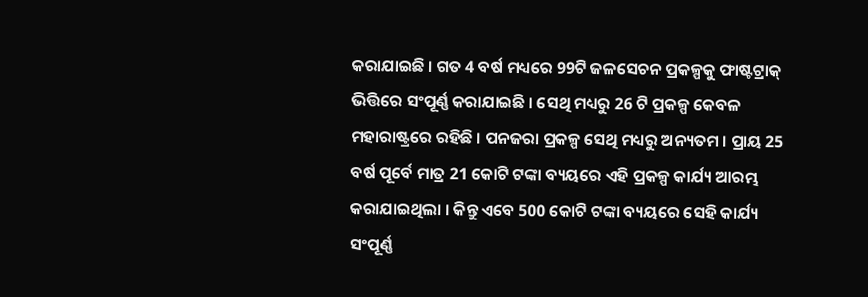କରାଯାଇଛି । ଗତ 4 ବର୍ଷ ମଧ୍ୟରେ 99ଟି ଜଳସେଚନ ପ୍ରକଳ୍ପକୁ ଫାଷ୍ଟଟ୍ରାକ୍‌ ଭିତ୍ତିରେ ସଂପୂର୍ଣ୍ଣ କରାଯାଇଛି । ସେଥି ମଧ୍ୟରୁ 26 ଟି ପ୍ରକଳ୍ପ କେବଳ ମହାରାଷ୍ଟ୍ରରେ ରହିଛି । ପନଜରା ପ୍ରକଳ୍ପ ସେଥି ମଧ୍ୟରୁ ଅନ୍ୟତମ । ପ୍ରାୟ 25 ବର୍ଷ ପୂର୍ବେ ମାତ୍ର 21 କୋଟି ଟଙ୍କା ବ୍ୟୟରେ ଏହି ପ୍ରକଳ୍ପ କାର୍ଯ୍ୟ ଆରମ୍ଭ କରାଯାଇଥିଲା । କିନ୍ତୁ ଏବେ 500 କୋଟି ଟଙ୍କା ବ୍ୟୟରେ ସେହି କାର୍ଯ୍ୟ ସଂପୂର୍ଣ୍ଣ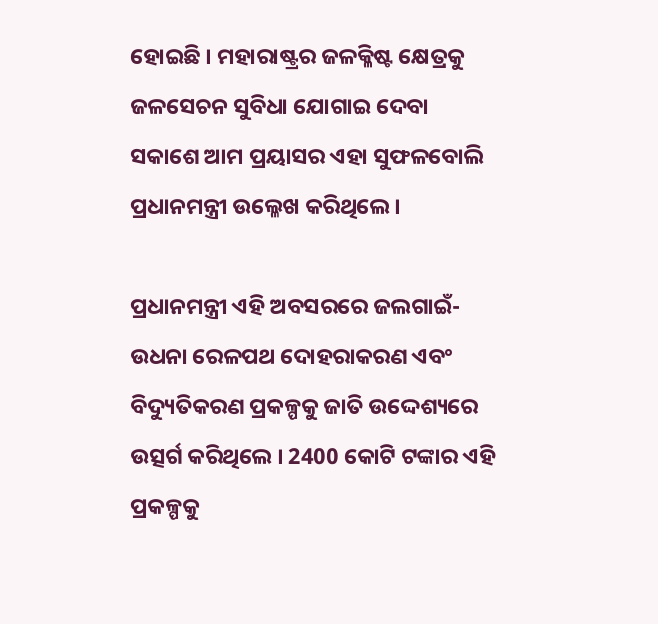ହୋଇଛି । ମହାରାଷ୍ଟ୍ରର ଜଳକ୍ଳିଷ୍ଟ କ୍ଷେତ୍ରକୁ ଜଳସେଚନ ସୁବିଧା ଯୋଗାଇ ଦେବା ସକାଶେ ଆମ ପ୍ରୟାସର ଏହା ସୁଫଳବୋଲି ପ୍ରଧାନମନ୍ତ୍ରୀ ଉଲ୍ଳେଖ କରିଥିଲେ ।

ପ୍ରଧାନମନ୍ତ୍ରୀ ଏହି ଅବସରରେ ଜଲଗାଇଁ- ଉଧନା ରେଳପଥ ଦୋହରାକରଣ ଏବଂ ବିଦ୍ୟୁତିକରଣ ପ୍ରକଳ୍ପକୁ ଜାତି ଉଦ୍ଦେଶ୍ୟରେ ଉତ୍ସର୍ଗ କରିଥିଲେ । 2400 କୋଟି ଟଙ୍କାର ଏହି ପ୍ରକଳ୍ପକୁ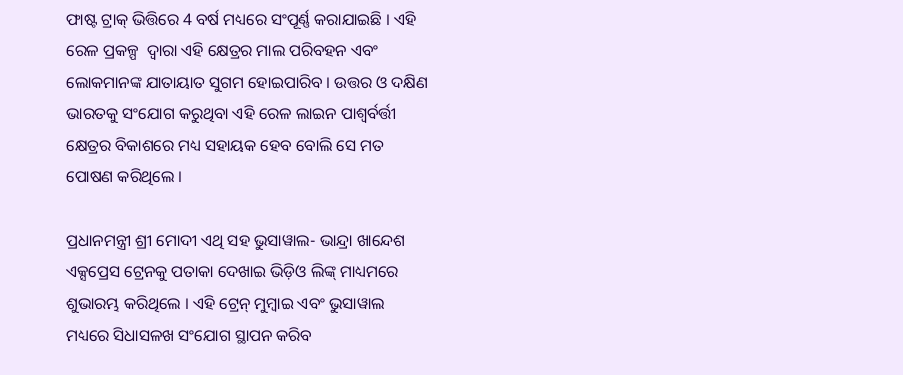ଫାଷ୍ଟ ଟ୍ରାକ୍‌ ଭିତ୍ତିରେ 4 ବର୍ଷ ମଧ୍ୟରେ ସଂପୂର୍ଣ୍ଣ କରାଯାଇଛି । ଏହି ରେଳ ପ୍ରକଳ୍ପ  ଦ୍ୱାରା ଏହି କ୍ଷେତ୍ରର ମାଲ ପରିବହନ ଏବଂ ଲୋକମାନଙ୍କ ଯାତାୟାତ ସୁଗମ ହୋଇପାରିବ । ଉତ୍ତର ଓ ଦକ୍ଷିଣ ଭାରତକୁ ସଂଯୋଗ କରୁଥିବା ଏହି ରେଳ ଲାଇନ ପାଶ୍ୱର୍ବର୍ତ୍ତୀ କ୍ଷେତ୍ରର ବିକାଶରେ ମଧ୍ୟ ସହାୟକ ହେବ ବୋଲି ସେ ମତ ପୋଷଣ କରିଥିଲେ ।

ପ୍ରଧାନମନ୍ତ୍ରୀ ଶ୍ରୀ ମୋଦୀ ଏଥି ସହ ଭୁସାୱାଲ- ଭାନ୍ଦ୍ରା ଖାନ୍ଦେଶ ଏକ୍ସପ୍ରେସ ଟ୍ରେନକୁ ପତାକା ଦେଖାଇ ଭିଡ଼ିଓ ଲିଙ୍କ୍‌ ମାଧ୍ୟମରେ ଶୁଭାରମ୍ଭ କରିଥିଲେ । ଏହି ଟ୍ରେନ୍‌ ମୁମ୍ବାଇ ଏବଂ ଭୁସାୱାଲ ମଧ୍ୟରେ ସିଧାସଳଖ ସଂଯୋଗ ସ୍ଥାପନ କରିବ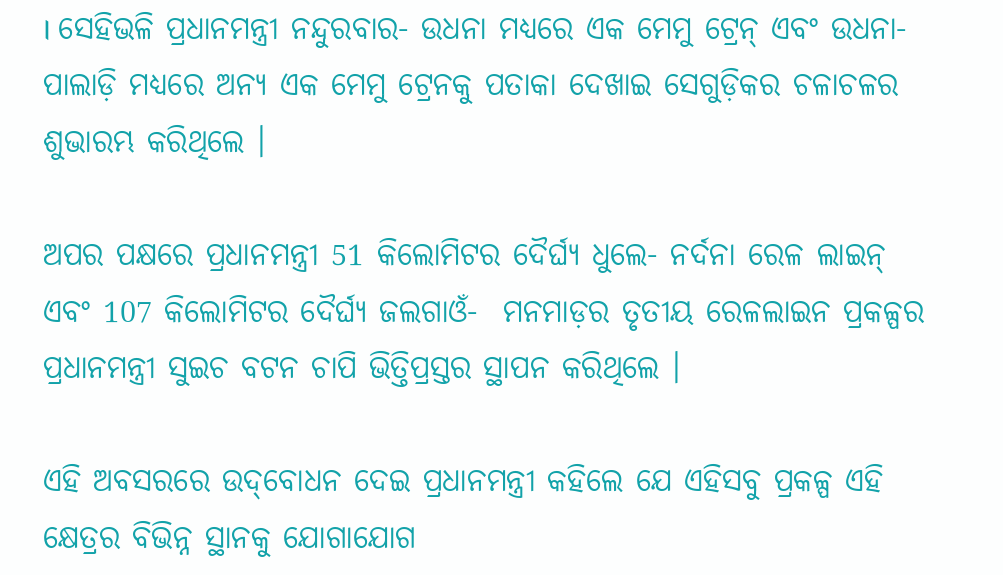। ସେହିଭଳି ପ୍ରଧାନମନ୍ତ୍ରୀ ନନ୍ଦୁରବାର- ଉଧନା ମଧ୍ୟରେ ଏକ ମେମୁ ଟ୍ରେନ୍‌ ଏବଂ ଉଧନା- ପାଲାଡ଼ି ମଧ୍ୟରେ ଅନ୍ୟ ଏକ ମେମୁ ଟ୍ରେନକୁ ପତାକା ଦେଖାଇ ସେଗୁଡ଼ିକର ଚଳାଚଳର ଶୁଭାରମ୍ଭ କରିଥିଲେ ।

ଅପର ପକ୍ଷରେ ପ୍ରଧାନମନ୍ତ୍ରୀ 51 କିଲୋମିଟର ଦୈର୍ଘ୍ୟ ଧୁଲେ- ନର୍ଦନା ରେଳ ଲାଇନ୍‌ ଏବଂ 107 କିଲୋମିଟର ଦୈର୍ଘ୍ୟ ଜଲଗାଓଁ-  ମନମାଡ଼ର ତୃତୀୟ ରେଳଲାଇନ ପ୍ରକଳ୍ପର ପ୍ରଧାନମନ୍ତ୍ରୀ ସୁଇଚ ବଟନ ଚାପି ଭିତ୍ତିପ୍ରସ୍ତର ସ୍ଥାପନ କରିଥିଲେ ।

ଏହି ଅବସରରେ ଉଦ୍‌ବୋଧନ ଦେଇ ପ୍ରଧାନମନ୍ତ୍ରୀ କହିଲେ ଯେ ଏହିସବୁ ପ୍ରକଳ୍ପ ଏହି କ୍ଷେତ୍ରର ବିଭିନ୍ନ ସ୍ଥାନକୁ ଯୋଗାଯୋଗ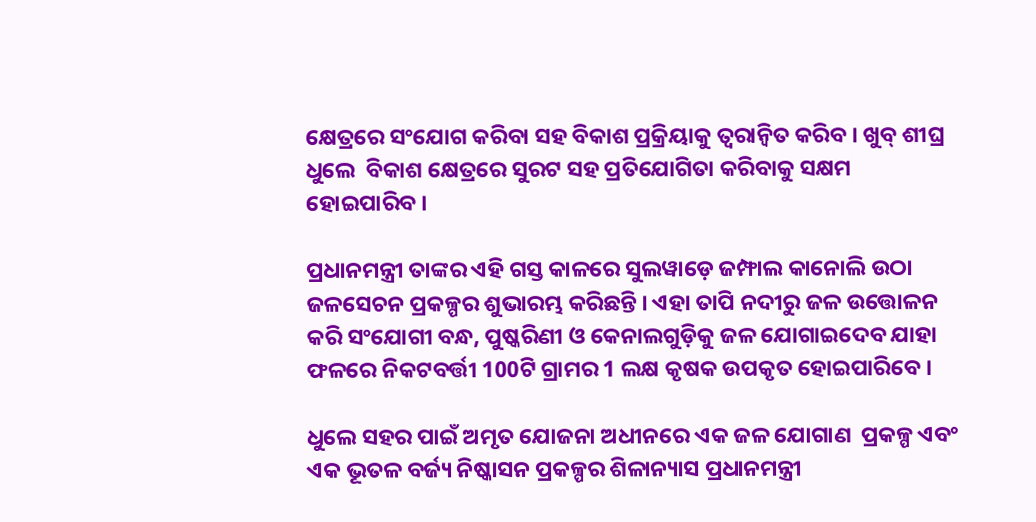କ୍ଷେତ୍ରରେ ସଂଯୋଗ କରିବା ସହ ବିକାଶ ପ୍ରକ୍ରିୟାକୁ ତ୍ୱରାନ୍ୱିତ କରିବ । ଖୁବ୍‌ ଶୀଘ୍ର ଧୁଲେ  ବିକାଶ କ୍ଷେତ୍ରରେ ସୁରଟ ସହ ପ୍ରତିଯୋଗିତା କରିବାକୁ ସକ୍ଷମ ହୋଇପାରିବ ।

ପ୍ରଧାନମନ୍ତ୍ରୀ ତାଙ୍କର ଏହି ଗସ୍ତ କାଳରେ ସୁଲୱାଡ଼େ ଜମ୍ଫାଲ କାନୋଲି ଉଠା ଜଳସେଚନ ପ୍ରକଳ୍ପର ଶୁଭାରମ୍ଭ କରିଛନ୍ତି । ଏହା ତାପି ନଦୀରୁ ଜଳ ଉତ୍ତୋଳନ କରି ସଂଯୋଗୀ ବନ୍ଧ, ପୁଷ୍କରିଣୀ ଓ କେନାଲଗୁଡ଼ିକୁ ଜଳ ଯୋଗାଇଦେବ ଯାହା ଫଳରେ ନିକଟବର୍ତ୍ତୀ 100ଟି ଗ୍ରାମର 1 ଲକ୍ଷ କୃଷକ ଉପକୃତ ହୋଇପାରିବେ ।

ଧୁଲେ ସହର ପାଇଁ ଅମୃତ ଯୋଜନା ଅଧୀନରେ ଏକ ଜଳ ଯୋଗାଣ  ପ୍ରକଳ୍ପ ଏବଂ ଏକ ଭୂତଳ ବର୍ଜ୍ୟ ନିଷ୍କାସନ ପ୍ରକଳ୍ପର ଶିଳାନ୍ୟାସ ପ୍ରଧାନମନ୍ତ୍ରୀ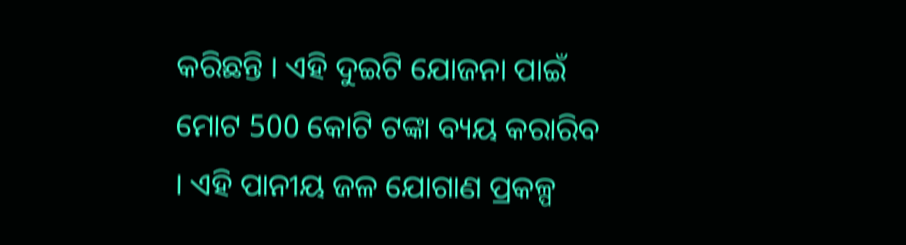କରିଛନ୍ତି । ଏହି ଦୁଇଟି ଯୋଜନା ପାଇଁ ମୋଟ 500 କୋଟି ଟଙ୍କା ବ୍ୟୟ କରାରିବ । ଏହି ପାନୀୟ ଜଳ ଯୋଗାଣ ପ୍ରକଳ୍ପ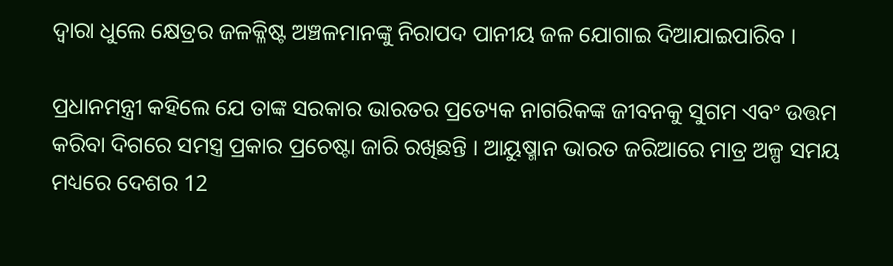ଦ୍ୱାରା ଧୁଲେ କ୍ଷେତ୍ରର ଜଳକ୍ଳିଷ୍ଟ ଅଞ୍ଚଳମାନଙ୍କୁ ନିରାପଦ ପାନୀୟ ଜଳ ଯୋଗାଇ ଦିଆଯାଇପାରିବ ।

ପ୍ରଧାନମନ୍ତ୍ରୀ କହିଲେ ଯେ ତାଙ୍କ ସରକାର ଭାରତର ପ୍ରତ୍ୟେକ ନାଗରିକଙ୍କ ଜୀବନକୁ ସୁଗମ ଏବଂ ଉତ୍ତମ କରିବା ଦିଗରେ ସମସ୍ତ୍ର ପ୍ରକାର ପ୍ରଚେଷ୍ଟା ଜାରି ରଖିଛନ୍ତି । ଆୟୁଷ୍ମାନ ଭାରତ ଜରିଆରେ ମାତ୍ର ଅଳ୍ପ ସମୟ ମଧ୍ୟରେ ଦେଶର 12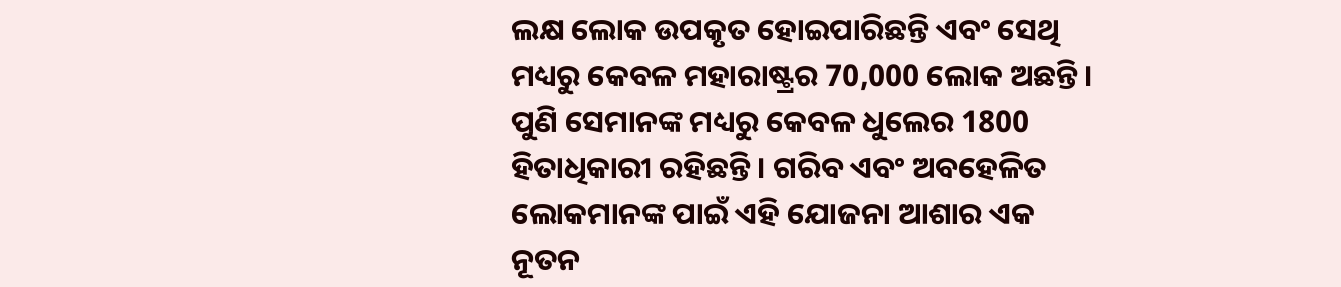ଲକ୍ଷ ଲୋକ ଉପକୃତ ହୋଇପାରିଛନ୍ତି ଏବଂ ସେଥି ମଧ୍ୟରୁ କେବଳ ମହାରାଷ୍ଟ୍ରର 70,000 ଲୋକ ଅଛନ୍ତି । ପୁଣି ସେମାନଙ୍କ ମଧ୍ୟରୁ କେବଳ ଧୁଲେର 1800 ହିତାଧିକାରୀ ରହିଛନ୍ତି । ଗରିବ ଏବଂ ଅବହେଳିତ ଲୋକମାନଙ୍କ ପାଇଁ ଏହି ଯୋଜନା ଆଶାର ଏକ ନୂତନ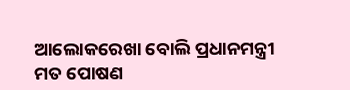ଆଲୋକରେଖା ବୋଲି ପ୍ରଧାନମନ୍ତ୍ରୀ ମତ ପୋଷଣ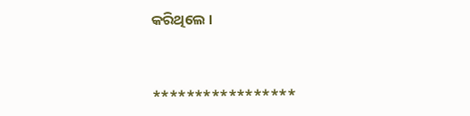କରିଥିଲେ ।



*****************